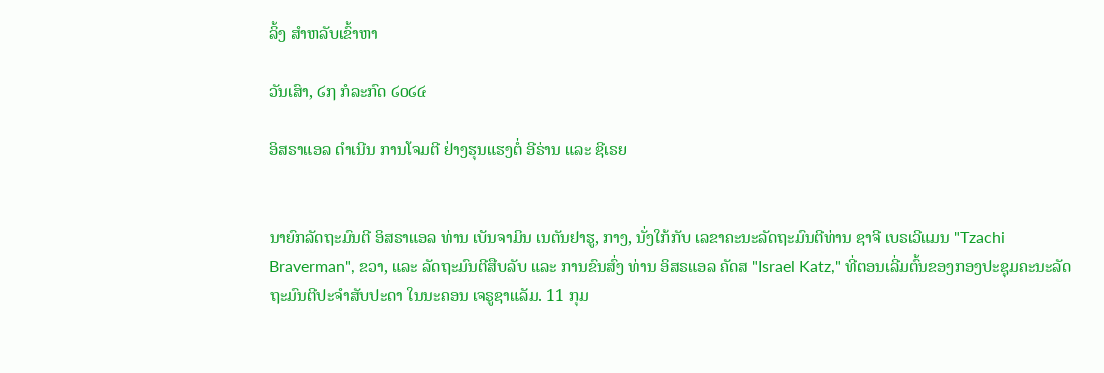ລິ້ງ ສຳຫລັບເຂົ້າຫາ

ວັນເສົາ, ໒໗ ກໍລະກົດ ໒໐໒໔

ອິສຣາແອລ ດຳເນີນ ການໂຈມຕີ ຢ່າງຮຸນແຮງຕໍ່ ອີຣ່ານ ແລະ ຊີເຣຍ


ນາຍົກລັດຖະມົນຕີ ອິສຣາແອລ ທ່ານ ເບັນຈາມິນ ເນຕັນຢາຮູ, ກາງ, ນັ່ງໃກ້ກັບ ເລຂາຄະນະລັດຖະມົນຕີທ່ານ ຊາຈີ ເບຣເວີແມນ "Tzachi Braverman", ຂວາ, ແລະ ລັດຖະມົນຕີສືບລັບ ແລະ ການຂົນສົ່ງ ທ່ານ ອິສຣແອລ ຄັດສ "Israel Katz," ທີ່ຕອນເລີ່ມຕົ້ນຂອງກອງປະຊຸມຄະນະລັດ
ຖະມົນຕີປະຈຳສັບປະດາ ໃນນະຄອນ ເຈຣູຊາແລັມ. 11 ກຸມ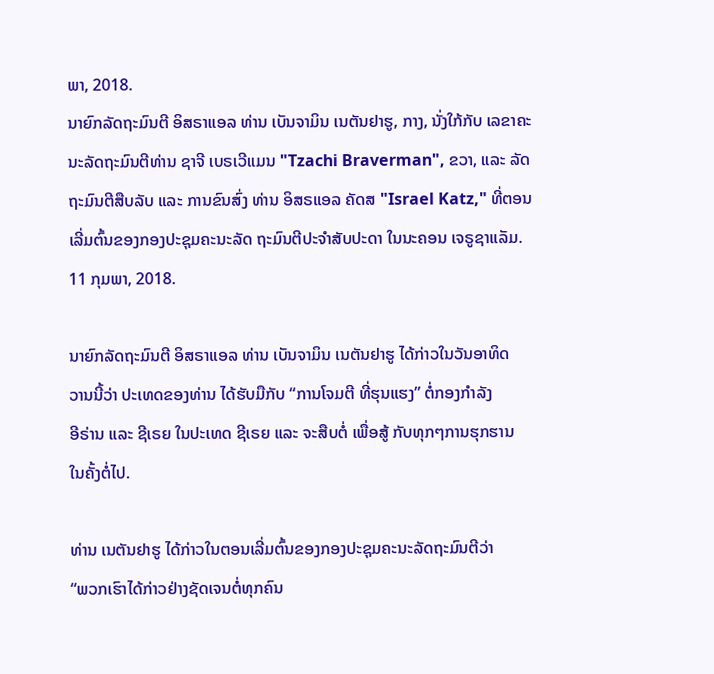ພາ, 2018.
ນາຍົກລັດຖະມົນຕີ ອິສຣາແອລ ທ່ານ ເບັນຈາມິນ ເນຕັນຢາຮູ, ກາງ, ນັ່ງໃກ້ກັບ ເລຂາຄະນະລັດຖະມົນຕີທ່ານ ຊາຈີ ເບຣເວີແມນ "Tzachi Braverman", ຂວາ, ແລະ ລັດຖະມົນຕີສືບລັບ ແລະ ການຂົນສົ່ງ ທ່ານ ອິສຣແອລ ຄັດສ "Israel Katz," ທີ່ຕອນເລີ່ມຕົ້ນຂອງກອງປະຊຸມຄະນະລັດ ຖະມົນຕີປະຈຳສັບປະດາ ໃນນະຄອນ ເຈຣູຊາແລັມ. 11 ກຸມພາ, 2018.

ນາຍົກລັດຖະມົນຕີ ອິສຣາແອລ ທ່ານ ເບັນຈາມິນ ເນຕັນຢາຮູ ໄດ້ກ່າວໃນວັນອາທິດ
ວານນີ້ວ່າ ປະເທດຂອງທ່ານ ໄດ້ຮັບມືກັບ “ການໂຈມຕີ ທີ່ຮຸນແຮງ” ຕໍ່ກອງກຳລັງ
ອີຣ່ານ ແລະ ຊີເຣຍ ໃນປະເທດ ຊີເຣຍ ແລະ ຈະສືບຕໍ່ ເພື່ອສູ້ ກັບທຸກໆການຮຸກຮານ
ໃນຄັ້ງຕໍ່ໄປ.

ທ່ານ ເນຕັນຢາຮູ ໄດ້ກ່າວໃນຕອນເລີ່ມຕົ້ນຂອງກອງປະຊຸມຄະນະລັດຖະມົນຕີວ່າ
“ພວກເຮົາໄດ້ກ່າວຢ່າງຊັດເຈນຕໍ່ທຸກຄົນ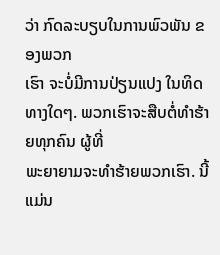ວ່າ ກົດລະບຽບໃນການພົວພັນ ຂອງພວກ
ເຮົາ ຈະບໍ່ມີການປ່ຽນແປງ ໃນທິດທາງໃດໆ. ພວກເຮົາຈະສືບຕໍ່ທຳຮ້າຍທຸກຄົນ ຜູ້ທີ່
ພະຍາຍາມຈະທຳຮ້າຍພວກເຮົາ. ນີ້ແມ່ນ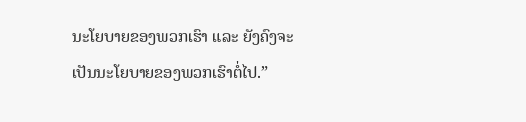ນະໂຍບາຍຂອງພວກເຮົາ ແລະ ຍັງຄົງຈະ
ເປັນນະໂຍບາຍຂອງພວກເຮົາຕໍ່ໄປ.”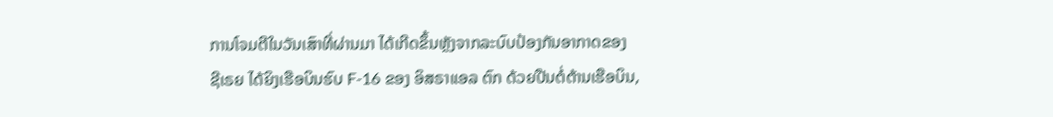ການໂຈມຕີໃນວັນເສົາທີ່ຜ່ານມາ ໄດ້ເກີດຂຶ້ນຫຼັງຈາກລະບົບປ້ອງກັນອາກາດຂອງ
ຊີເຣຍ ໄດ້ຍິງເຮືອບິນຮົບ F-16 ຂອງ ອິສຣາແອລ ຕົກ ດ້ວຍປືນຕໍ່ຕ້ານເຮືອບິນ,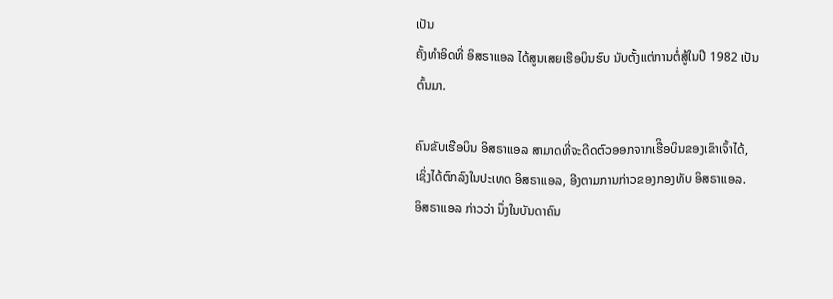ເປັນ
ຄັ້ງທຳອິດທີ່ ອິສຣາແອລ ໄດ້ສູນເສຍເຮືອບິນຮົບ ນັບຕັ້ງແຕ່ການຕໍ່ສູ້ໃນປີ 1982 ເປັນ
ຕົ້ນມາ.

ຄົນຂັບເຮືອບິນ ອິສຣາແອລ ສາມາດທີ່ຈະດີດຕົວອອກຈາກເຮືິອບິນຂອງເຂົາເຈົ້າໄດ້,
ເຊິ່ງໄດ້ຕົກລົງໃນປະເທດ ອິສຣາແອລ, ອີງຕາມການກ່າວຂອງກອງທັບ ອິສຣາແອລ.
ອິສຣາແອລ ກ່າວວ່າ ນຶ່ງໃນບັນດາຄົນ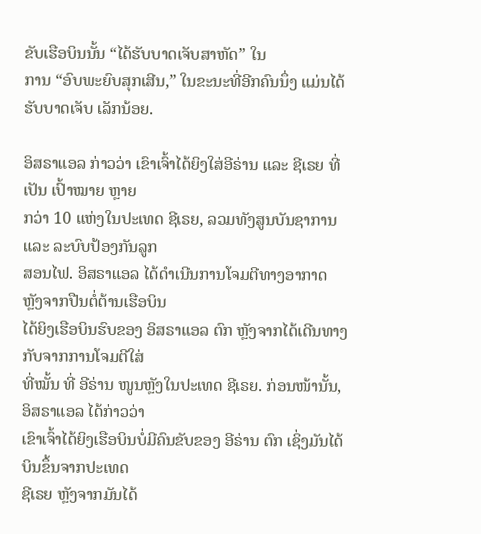ຂັບເຮືອບິນນັ້ນ “ໄດ້ຮັບບາດເຈັບສາຫັດ” ໃນ
ການ “ອົບພະຍົບສຸກເສີນ,” ໃນຂະນະທີ່ອີກຄົນນຶ່ງ ແມ່ນໄດ້ຮັບບາດເຈັບ ເລັກນ້ອຍ.

ອິສຣາແອລ ກ່າວວ່າ ເຂົາເຈົ້າໄດ້ຍິງໃສ່ອີຣ່ານ ແລະ ຊີເຣຍ ທີ່ເປັນ ເປົ້າໝາຍ ຫຼາຍ
ກວ່າ 10 ແຫ່ງໃນປະເທດ ຊີເຣຍ, ລວມທັງສູນບັນຊາການ ແລະ ລະບົບປ້ອງກັນລູກ
ສອນໄຟ. ອິສຣາແອລ ໄດ້ດຳເນີນການໂຈມຕີທາງອາກາດ ຫຼັງຈາກປືນຕໍ່ຕ້ານເຮືອບິນ
ໄດ້ຍິງເຮືອບິນຮົບຂອງ ອິສຣາແອລ ຕົກ ຫຼັງຈາກໄດ້ເດີນທາງກັບຈາກການໂຈມຕີໃສ່
ທີ່ໝັ້ນ ທີ່ ອີຣ່ານ ໜູນຫຼັງໃນປະເທດ ຊີເຣຍ. ກ່ອນໜ້ານັ້ນ, ອິສຣາແອລ ໄດ້ກ່າວວ່າ
ເຂົາເຈົ້າໄດ້ຍິງເຮືອບິນບໍ່ມີຄົນຂັບຂອງ ອີຣ່ານ ຕົກ ເຊິ່ງມັນໄດ້ບິນຂຶ້ນຈາກປະເທດ
ຊີເຣຍ ຫຼັງຈາກມັນໄດ້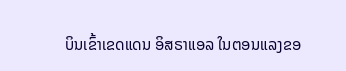ບິນເຂົ້າເຂດແດນ ອິສຣາແອລ ໃນຕອນແລງຂອ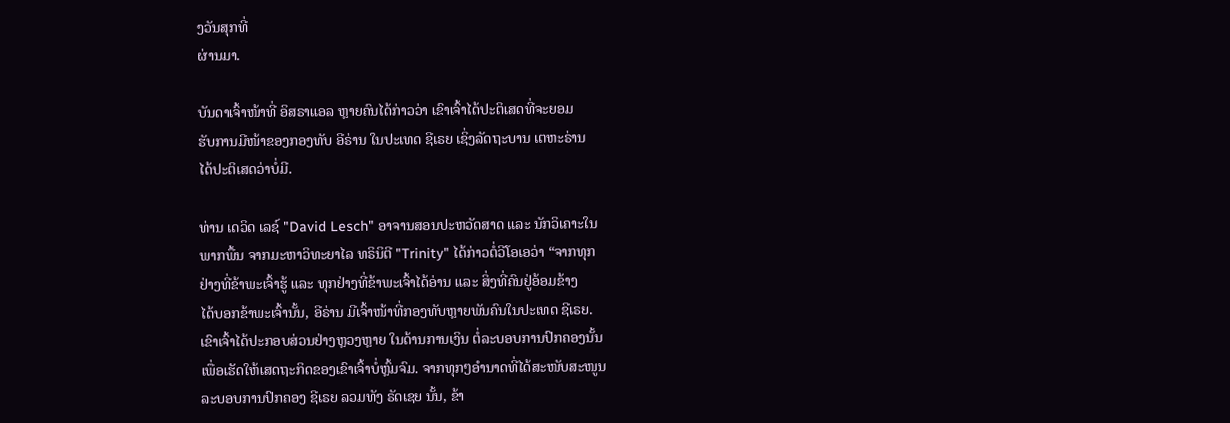ງວັນສຸກທີ່
ຜ່ານມາ.

ບັນດາເຈົ້າໜ້າທີ່ ອິສຣາແອລ ຫຼາຍຄົນໄດ້ກ່າວວ່າ ເຂົາເຈົ້າໄດ້ປະຕິເສດທີ່ຈະຍອມ
ຮັບການມີໜ້າຂອງກອງທັບ ອີຣ່ານ ໃນປະເທດ ຊີເຣຍ ເຊິ່ງລັດຖະບານ ເຕຫະຣ່ານ
ໄດ້ປະຕິເສດວ່າບໍ່ມີ.

ທ່ານ ເດວິດ ເລຊ໌ "David Lesch" ອາຈານສອນປະຫວັດສາດ ແລະ ນັກວິເຄາະໃນ
ພາກພື້ນ ຈາກມະຫາວິທະຍາໄລ ທຣິນິຕີ "Trinity" ໄດ້ກ່າວຕໍ່ວີໂອເອວ່າ “ຈາກທຸກ
ຢ່າງທີ່ຂ້າພະເຈົ້າຮູ້ ແລະ ທຸກຢ່າງທີ່ຂ້າພະເຈົ້າໄດ້ອ່ານ ແລະ ສິ່ງທີ່ຄົນຢູ່ອ້ອມຂ້າງ
ໄດ້ບອກຂ້າພະເຈົ້ານັ້ນ, ອີຣ່ານ ມີເຈົ້າໜ້າທີ່ກອງທັບຫຼາຍພັນຄົນໃນປະເທດ ຊີເຣຍ.
ເຂົາເຈົ້າໄດ້ປະກອບສ່ວນຢ່າງຫຼວງຫຼາຍ ໃນດ້ານການເງິນ ຕໍ່ລະບອບການປົກຄອງນັ້ນ
ເພື່ອເຮັດໃຫ້ເສດຖະກິດຂອງເຂົາເຈົ້າບໍ່ຫຼົ້ມຈົມ. ຈາກທຸກໆອຳນາດທີ່ໄດ້ສະໜັບສະໜູນ
ລະບອບການປົກຄອງ ຊີເຣຍ ລວມທັງ ຣັດເຊຍ ນັ້ນ, ຂ້າ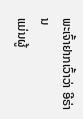ພະເຈົ້າຢາກເວົ້າວ່າ ອີຣ່ານ
ແມ່ນຜູ້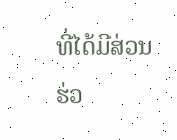ທີ່ໄດ້ມີສ່ວນຮ່ວ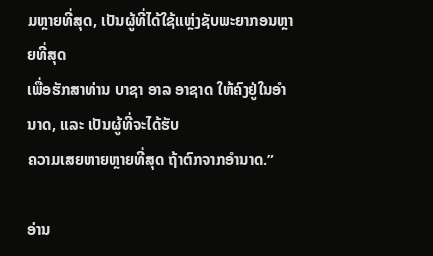ມຫຼາຍທີ່ສຸດ, ເປັນຜູ້ທີ່ໄດ້ໃຊ້ແຫຼ່ງຊັບພະຍາກອນຫຼາຍທີ່ສຸດ
ເພື່ອຮັກສາທ່ານ ບາຊາ ອາລ ອາຊາດ ໃຫ້ຄົງຢູ່ໃນອຳນາດ, ແລະ ເປັນຜູ້ທີ່ຈະໄດ້ຮັບ
ຄວາມເສຍຫາຍຫຼາຍທີ່ສຸດ ຖ້າຕົກຈາກອຳນາດ.”

ອ່ານ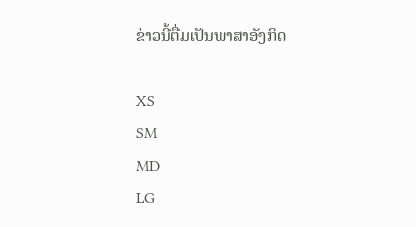ຂ່າວນີ້ຕື່ມເປັນພາສາອັງກິດ

XS
SM
MD
LG